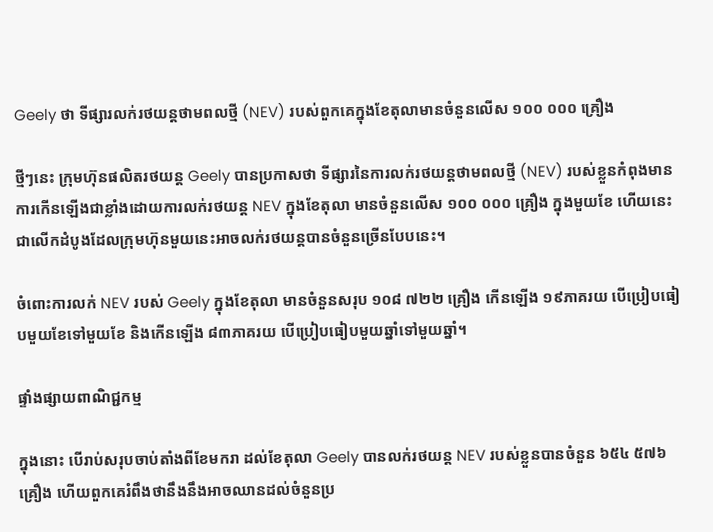Geely ថា ទីផ្សារលក់រថយន្តថាមពលថ្មី (NEV) របស់ពួកគេក្នុងខែតុលាមានចំនួនលើស ១០០ ០០០ គ្រឿង

ថ្មីៗនេះ ក្រុមហ៊ុនផលិតរថយន្ត Geely បានប្រកាសថា ទីផ្សារនៃការលក់រថយន្តថាមពលថ្មី (NEV) របស់ខ្លួនកំពុងមានការកើនឡើងជាខ្លាំងដោយការលក់រថយន្ត NEV ក្នុងខែតុលា មានចំនួនលើស ១០០ ០០០ គ្រឿង ក្នុងមួយខែ ហើយនេះជាលើកដំបូងដែលក្រុមហ៊ុនមួយនេះអាចលក់រថយន្តបានចំនួនច្រើនបែបនេះ។

ចំពោះការលក់ NEV របស់ Geely ក្នុងខែតុលា មានចំនួនសរុប ១០៨ ៧២២ គ្រឿង កើនឡើង ១៩ភាគរយ បើប្រៀបធៀបមួយខែទៅមួយខែ និងកើនឡើង ៨៣ភាគរយ បើប្រៀបធៀបមួយឆ្នាំទៅមួយឆ្នាំ។

ផ្ទាំងផ្សាយពាណិជ្ជកម្ម

ក្នុងនោះ បើរាប់សរុបចាប់តាំងពីខែមករា ដល់ខែតុលា Geely បានលក់រថយន្ត NEV របស់ខ្លួនបានចំនួន ៦៥៤ ៥៧៦ គ្រឿង ហើយពួកគេរំពឹងថានឹងនឹងអាចឈានដល់ចំនួនប្រ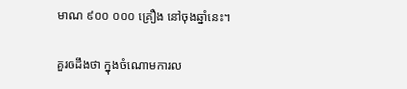មាណ ៩០០ ០០០ គ្រឿង នៅចុងឆ្នាំនេះ។

គួរឲដឹងថា ក្នុងចំណោមការល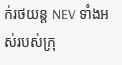ក់រថយន្ត NEV ទាំងអស់របស់ក្រុ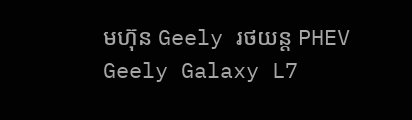មហ៊ុន Geely រថយន្ត PHEV Geely Galaxy L7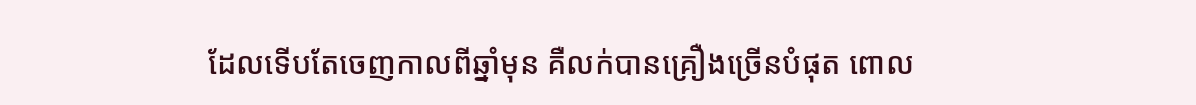ដែលទើបតែចេញកាលពីឆ្នាំមុន គឺលក់បានគ្រឿងច្រើនបំផុត ពោល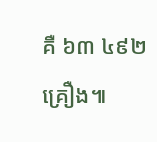គឺ ៦៣ ៤៩២ គ្រឿង៕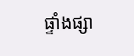ផ្ទាំងផ្សា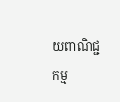យពាណិជ្ជកម្ម